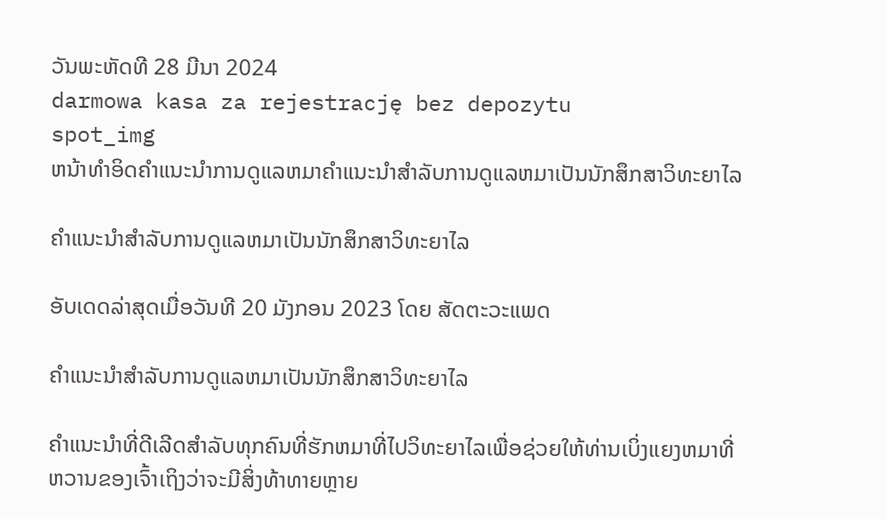ວັນພະຫັດທີ 28 ມີນາ 2024
darmowa kasa za rejestrację bez depozytu
spot_img
ຫນ້າທໍາອິດຄໍາແນະນໍາການດູແລຫມາຄໍາແນະນໍາສໍາລັບການດູແລຫມາເປັນນັກສຶກສາວິທະຍາໄລ

ຄໍາແນະນໍາສໍາລັບການດູແລຫມາເປັນນັກສຶກສາວິທະຍາໄລ

ອັບເດດລ່າສຸດເມື່ອວັນທີ 20 ມັງກອນ 2023 ໂດຍ ສັດຕະວະແພດ

ຄໍາແນະນໍາສໍາລັບການດູແລຫມາເປັນນັກສຶກສາວິທະຍາໄລ

ຄໍາແນະນໍາທີ່ດີເລີດສໍາລັບທຸກຄົນທີ່ຮັກຫມາທີ່ໄປວິທະຍາໄລເພື່ອຊ່ວຍໃຫ້ທ່ານເບິ່ງແຍງຫມາທີ່ຫວານຂອງເຈົ້າເຖິງວ່າຈະມີສິ່ງທ້າທາຍຫຼາຍ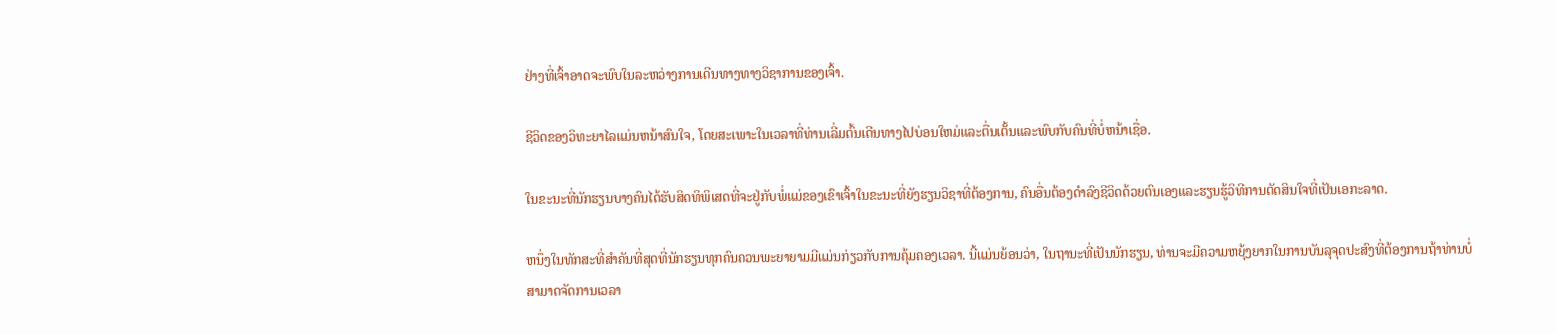ຢ່າງທີ່ເຈົ້າອາດຈະພົບໃນລະຫວ່າງການເດີນທາງທາງວິຊາການຂອງເຈົ້າ.

ຊີວິດຂອງວິທະຍາໄລແມ່ນຫນ້າສົນໃຈ, ໂດຍສະເພາະໃນເວລາທີ່ທ່ານເລີ່ມຕົ້ນເດີນທາງໄປບ່ອນໃຫມ່ແລະຕື່ນເຕັ້ນແລະພົບກັບຄົນທີ່ບໍ່ຫນ້າເຊື່ອ.

ໃນຂະນະທີ່ນັກຮຽນບາງຄົນໄດ້ຮັບສິດທິພິເສດທີ່ຈະຢູ່ກັບພໍ່ແມ່ຂອງເຂົາເຈົ້າໃນຂະນະທີ່ຍັງຮຽນວິຊາທີ່ຕ້ອງການ, ຄົນອື່ນຕ້ອງດໍາລົງຊີວິດດ້ວຍຕົນເອງແລະຮຽນຮູ້ວິທີການຕັດສິນໃຈທີ່ເປັນເອກະລາດ.

ຫນຶ່ງໃນທັກສະທີ່ສໍາຄັນທີ່ສຸດທີ່ນັກຮຽນທຸກຄົນຄວນພະຍາຍາມມີແມ່ນກ່ຽວກັບການຄຸ້ມຄອງເວລາ. ນີ້ແມ່ນຍ້ອນວ່າ, ໃນຖານະທີ່ເປັນນັກຮຽນ, ທ່ານຈະມີຄວາມຫຍຸ້ງຍາກໃນການບັນລຸຈຸດປະສົງທີ່ຕ້ອງການຖ້າທ່ານບໍ່ສາມາດຈັດການເວລາ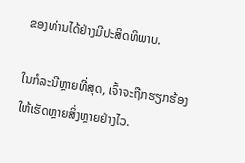ຂອງທ່ານໄດ້ຢ່າງມີປະສິດທິພາບ.

ໃນກໍລະນີຫຼາຍທີ່ສຸດ, ເຈົ້າຈະຖືກຮຽກຮ້ອງໃຫ້ເຮັດຫຼາຍສິ່ງຫຼາຍຢ່າງໄວ.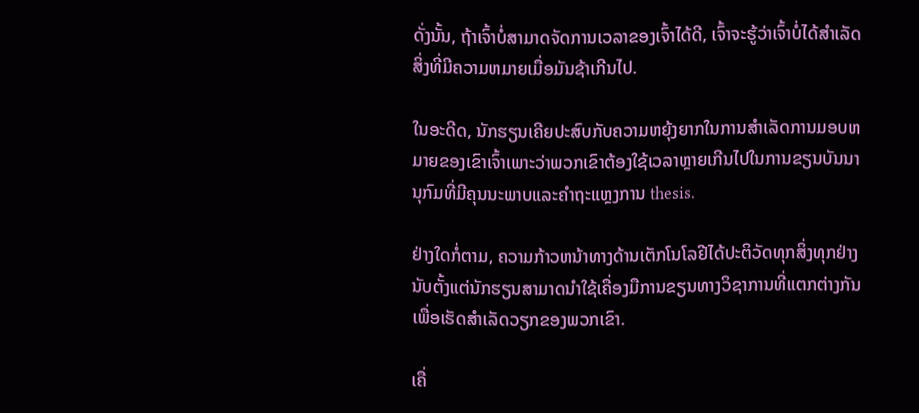ດັ່ງນັ້ນ, ຖ້າເຈົ້າບໍ່ສາມາດຈັດການເວລາຂອງເຈົ້າໄດ້ດີ, ເຈົ້າຈະຮູ້ວ່າເຈົ້າບໍ່ໄດ້ສໍາເລັດສິ່ງທີ່ມີຄວາມຫມາຍເມື່ອມັນຊ້າເກີນໄປ.

ໃນອະດີດ, ນັກຮຽນເຄີຍປະສົບກັບຄວາມຫຍຸ້ງຍາກໃນການສໍາເລັດການມອບຫມາຍຂອງເຂົາເຈົ້າເພາະວ່າພວກເຂົາຕ້ອງໃຊ້ເວລາຫຼາຍເກີນໄປໃນການຂຽນບັນນານຸກົມທີ່ມີຄຸນນະພາບແລະຄໍາຖະແຫຼງການ thesis.

ຢ່າງໃດກໍ່ຕາມ, ຄວາມກ້າວຫນ້າທາງດ້ານເຕັກໂນໂລຢີໄດ້ປະຕິວັດທຸກສິ່ງທຸກຢ່າງນັບຕັ້ງແຕ່ນັກຮຽນສາມາດນໍາໃຊ້ເຄື່ອງມືການຂຽນທາງວິຊາການທີ່ແຕກຕ່າງກັນເພື່ອເຮັດສໍາເລັດວຽກຂອງພວກເຂົາ.

ເຄື່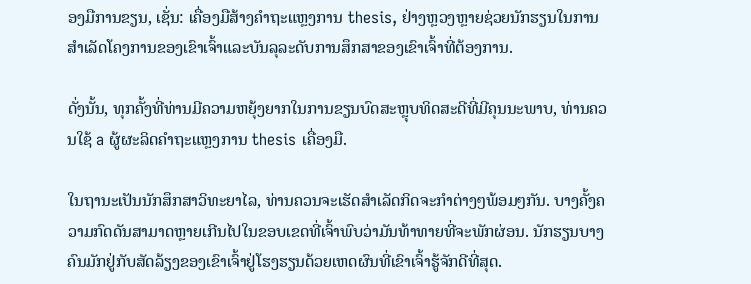ອງມືການຂຽນ, ເຊັ່ນ: ເຄື່ອງມືສ້າງຄໍາຖະແຫຼງການ thesis, ຢ່າງຫຼວງຫຼາຍຊ່ວຍນັກຮຽນໃນການສໍາເລັດໂຄງການຂອງເຂົາເຈົ້າແລະບັນລຸລະດັບການສຶກສາຂອງເຂົາເຈົ້າທີ່ຕ້ອງການ.

ດັ່ງນັ້ນ, ທຸກຄັ້ງທີ່ທ່ານມີຄວາມຫຍຸ້ງຍາກໃນການຂຽນບົດສະຫຼຸບທິດສະດີທີ່ມີຄຸນນະພາບ, ທ່ານຄວນໃຊ້ a ຜູ້ຜະລິດຄໍາຖະແຫຼງການ thesis ເຄື່ອງມື.

ໃນຖານະເປັນນັກສຶກສາວິທະຍາໄລ, ທ່ານຄວນຈະເຮັດສໍາເລັດກິດຈະກໍາຕ່າງໆພ້ອມໆກັນ. ບາງຄັ້ງຄວາມກົດດັນສາມາດຫຼາຍເກີນໄປໃນຂອບເຂດທີ່ເຈົ້າພົບວ່າມັນທ້າທາຍທີ່ຈະພັກຜ່ອນ. ນັກຮຽນບາງຄົນມັກຢູ່ກັບສັດລ້ຽງຂອງເຂົາເຈົ້າຢູ່ໂຮງຮຽນດ້ວຍເຫດຜົນທີ່ເຂົາເຈົ້າຮູ້ຈັກດີທີ່ສຸດ.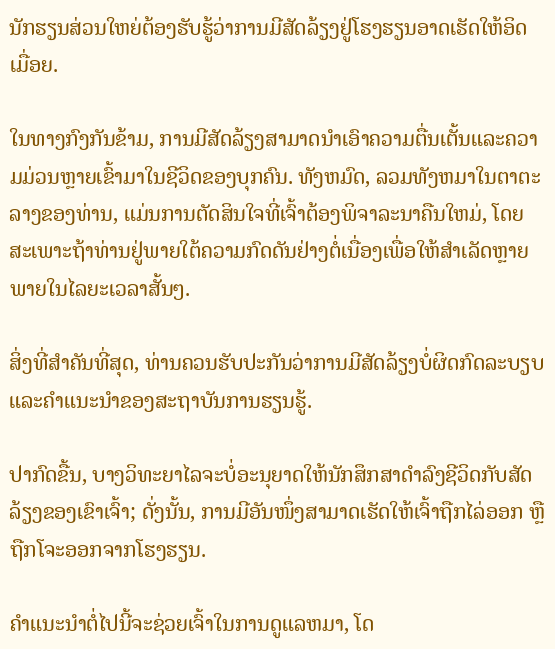ນັກຮຽນສ່ວນໃຫຍ່ຕ້ອງຮັບຮູ້ວ່າການມີສັດລ້ຽງຢູ່ໂຮງຮຽນອາດເຮັດໃຫ້ອິດເມື່ອຍ.

ໃນທາງກົງກັນຂ້າມ, ການມີສັດລ້ຽງສາມາດນໍາເອົາຄວາມຕື່ນເຕັ້ນແລະຄວາມມ່ວນຫຼາຍເຂົ້າມາໃນຊີວິດຂອງບຸກຄົນ. ທັງຫມົດ, ລວມທັງຫມາໃນຕາຕະລາງຂອງທ່ານ, ແມ່ນການຕັດສິນໃຈທີ່ເຈົ້າຕ້ອງພິຈາລະນາຄືນໃຫມ່, ໂດຍສະເພາະຖ້າທ່ານຢູ່ພາຍໃຕ້ຄວາມກົດດັນຢ່າງຕໍ່ເນື່ອງເພື່ອໃຫ້ສໍາເລັດຫຼາຍພາຍໃນໄລຍະເວລາສັ້ນໆ.

ສິ່ງທີ່ສໍາຄັນທີ່ສຸດ, ທ່ານຄວນຮັບປະກັນວ່າການມີສັດລ້ຽງບໍ່ຜິດກົດລະບຽບແລະຄໍາແນະນໍາຂອງສະຖາບັນການຮຽນຮູ້.

ປາກົດຂື້ນ, ບາງວິທະຍາໄລຈະບໍ່ອະນຸຍາດໃຫ້ນັກສຶກສາດໍາລົງຊີວິດກັບສັດລ້ຽງຂອງເຂົາເຈົ້າ; ດັ່ງນັ້ນ, ການມີອັນໜຶ່ງສາມາດເຮັດໃຫ້ເຈົ້າຖືກໄລ່ອອກ ຫຼືຖືກໂຈະອອກຈາກໂຮງຮຽນ.

ຄໍາແນະນໍາຕໍ່ໄປນີ້ຈະຊ່ວຍເຈົ້າໃນການດູແລຫມາ, ໂດ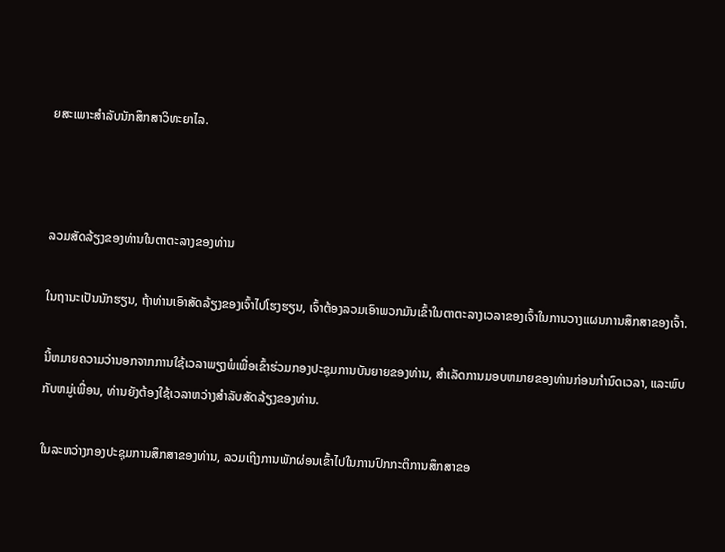ຍສະເພາະສໍາລັບນັກສຶກສາວິທະຍາໄລ.



ລວມສັດລ້ຽງຂອງທ່ານໃນຕາຕະລາງຂອງທ່ານ

ໃນຖານະເປັນນັກຮຽນ, ຖ້າທ່ານເອົາສັດລ້ຽງຂອງເຈົ້າໄປໂຮງຮຽນ, ເຈົ້າຕ້ອງລວມເອົາພວກມັນເຂົ້າໃນຕາຕະລາງເວລາຂອງເຈົ້າໃນການວາງແຜນການສຶກສາຂອງເຈົ້າ.

ນີ້ຫມາຍຄວາມວ່ານອກຈາກການໃຊ້ເວລາພຽງພໍເພື່ອເຂົ້າຮ່ວມກອງປະຊຸມການບັນຍາຍຂອງທ່ານ, ສໍາເລັດການມອບຫມາຍຂອງທ່ານກ່ອນກໍານົດເວລາ, ແລະພົບກັບຫມູ່ເພື່ອນ, ທ່ານຍັງຕ້ອງໃຊ້ເວລາຫວ່າງສໍາລັບສັດລ້ຽງຂອງທ່ານ.

ໃນລະຫວ່າງກອງປະຊຸມການສຶກສາຂອງທ່ານ, ລວມເຖິງການພັກຜ່ອນເຂົ້າໄປໃນການປົກກະຕິການສຶກສາຂອ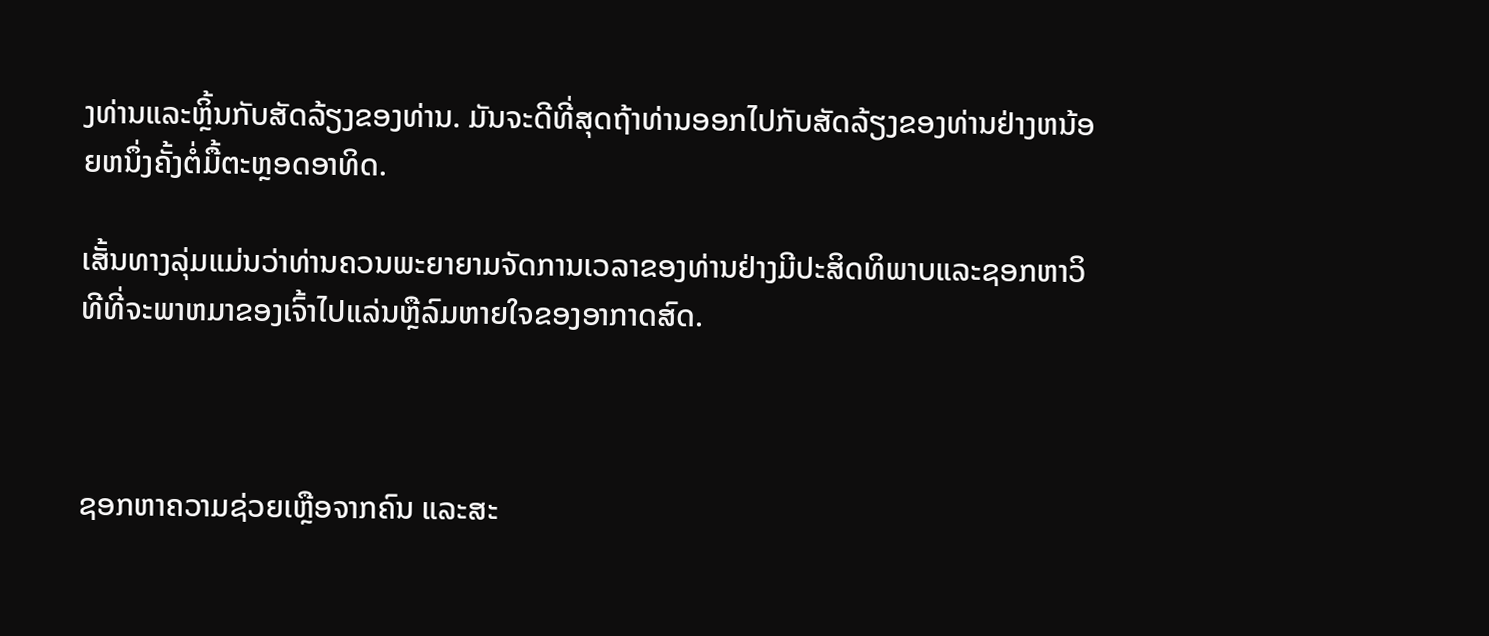ງທ່ານແລະຫຼິ້ນກັບສັດລ້ຽງຂອງທ່ານ. ມັນຈະດີທີ່ສຸດຖ້າທ່ານອອກໄປກັບສັດລ້ຽງຂອງທ່ານຢ່າງຫນ້ອຍຫນຶ່ງຄັ້ງຕໍ່ມື້ຕະຫຼອດອາທິດ.

ເສັ້ນທາງລຸ່ມແມ່ນວ່າທ່ານຄວນພະຍາຍາມຈັດການເວລາຂອງທ່ານຢ່າງມີປະສິດທິພາບແລະຊອກຫາວິທີທີ່ຈະພາຫມາຂອງເຈົ້າໄປແລ່ນຫຼືລົມຫາຍໃຈຂອງອາກາດສົດ.



ຊອກຫາຄວາມຊ່ວຍເຫຼືອຈາກຄົນ ແລະສະ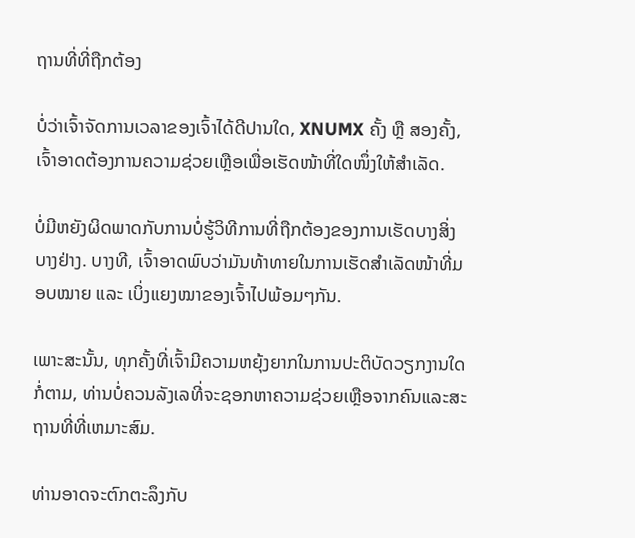ຖານທີ່ທີ່ຖືກຕ້ອງ

ບໍ່ວ່າເຈົ້າຈັດການເວລາຂອງເຈົ້າໄດ້ດີປານໃດ, XNUMX ຄັ້ງ ຫຼື ສອງຄັ້ງ, ເຈົ້າອາດຕ້ອງການຄວາມຊ່ວຍເຫຼືອເພື່ອເຮັດໜ້າທີ່ໃດໜຶ່ງໃຫ້ສຳເລັດ.

ບໍ່ມີຫຍັງຜິດພາດກັບການບໍ່ຮູ້ວິທີການທີ່ຖືກຕ້ອງຂອງການເຮັດບາງສິ່ງບາງຢ່າງ. ບາງທີ, ເຈົ້າອາດພົບວ່າມັນທ້າທາຍໃນການເຮັດສຳເລັດໜ້າທີ່ມອບໝາຍ ແລະ ເບິ່ງແຍງໝາຂອງເຈົ້າໄປພ້ອມໆກັນ.

ເພາະສະນັ້ນ, ທຸກຄັ້ງທີ່ເຈົ້າມີຄວາມຫຍຸ້ງຍາກໃນການປະຕິບັດວຽກງານໃດກໍ່ຕາມ, ທ່ານບໍ່ຄວນລັງເລທີ່ຈະຊອກຫາຄວາມຊ່ວຍເຫຼືອຈາກຄົນແລະສະຖານທີ່ທີ່ເຫມາະສົມ.

ທ່ານອາດຈະຕົກຕະລຶງກັບ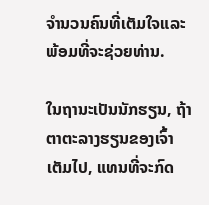ຈໍານວນຄົນທີ່ເຕັມໃຈແລະພ້ອມທີ່ຈະຊ່ວຍທ່ານ.

ໃນຖານະເປັນນັກຮຽນ, ຖ້າຕາຕະລາງຮຽນຂອງເຈົ້າເຕັມໄປ, ແທນທີ່ຈະກົດ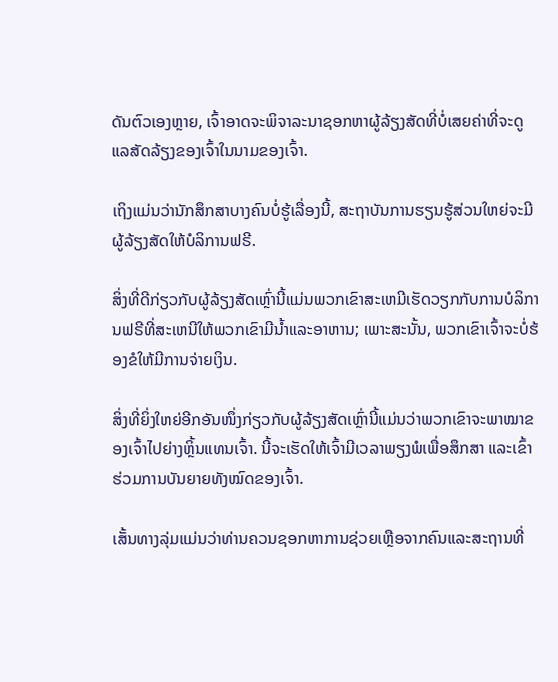ດັນຕົວເອງຫຼາຍ, ເຈົ້າອາດຈະພິຈາລະນາຊອກຫາຜູ້ລ້ຽງສັດທີ່ບໍ່ເສຍຄ່າທີ່ຈະດູແລສັດລ້ຽງຂອງເຈົ້າໃນນາມຂອງເຈົ້າ.

ເຖິງແມ່ນວ່ານັກສຶກສາບາງຄົນບໍ່ຮູ້ເລື່ອງນີ້, ສະຖາບັນການຮຽນຮູ້ສ່ວນໃຫຍ່ຈະມີຜູ້ລ້ຽງສັດໃຫ້ບໍລິການຟຣີ.

ສິ່ງທີ່ດີກ່ຽວກັບຜູ້ລ້ຽງສັດເຫຼົ່ານີ້ແມ່ນພວກເຂົາສະເຫມີເຮັດວຽກກັບການບໍລິການຟຣີທີ່ສະເຫນີໃຫ້ພວກເຂົາມີນ້ຳແລະອາຫານ; ເພາະສະນັ້ນ, ພວກເຂົາເຈົ້າຈະບໍ່ຮ້ອງຂໍໃຫ້ມີການຈ່າຍເງິນ.

ສິ່ງທີ່ຍິ່ງໃຫຍ່ອີກອັນໜຶ່ງກ່ຽວກັບຜູ້ລ້ຽງສັດເຫຼົ່ານີ້ແມ່ນວ່າພວກເຂົາຈະພາໝາຂອງເຈົ້າໄປຍ່າງຫຼິ້ນແທນເຈົ້າ. ນີ້ຈະເຮັດໃຫ້ເຈົ້າມີເວລາພຽງພໍເພື່ອສຶກສາ ແລະເຂົ້າຮ່ວມການບັນຍາຍທັງໝົດຂອງເຈົ້າ.

ເສັ້ນທາງລຸ່ມແມ່ນວ່າທ່ານຄວນຊອກຫາການຊ່ວຍເຫຼືອຈາກຄົນແລະສະຖານທີ່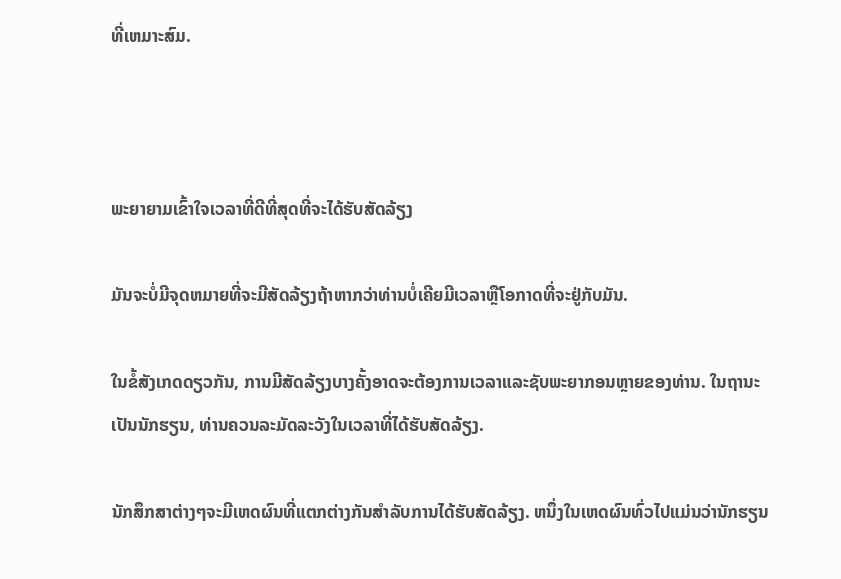ທີ່ເຫມາະສົມ.



ພະຍາຍາມເຂົ້າໃຈເວລາທີ່ດີທີ່ສຸດທີ່ຈະໄດ້ຮັບສັດລ້ຽງ

ມັນຈະບໍ່ມີຈຸດຫມາຍທີ່ຈະມີສັດລ້ຽງຖ້າຫາກວ່າທ່ານບໍ່ເຄີຍມີເວລາຫຼືໂອກາດທີ່ຈະຢູ່ກັບມັນ.

ໃນຂໍ້ສັງເກດດຽວກັນ, ການມີສັດລ້ຽງບາງຄັ້ງອາດຈະຕ້ອງການເວລາແລະຊັບພະຍາກອນຫຼາຍຂອງທ່ານ. ໃນຖານະເປັນນັກຮຽນ, ທ່ານຄວນລະມັດລະວັງໃນເວລາທີ່ໄດ້ຮັບສັດລ້ຽງ.

ນັກສຶກສາຕ່າງໆຈະມີເຫດຜົນທີ່ແຕກຕ່າງກັນສໍາລັບການໄດ້ຮັບສັດລ້ຽງ. ຫນຶ່ງໃນເຫດຜົນທົ່ວໄປແມ່ນວ່ານັກຮຽນ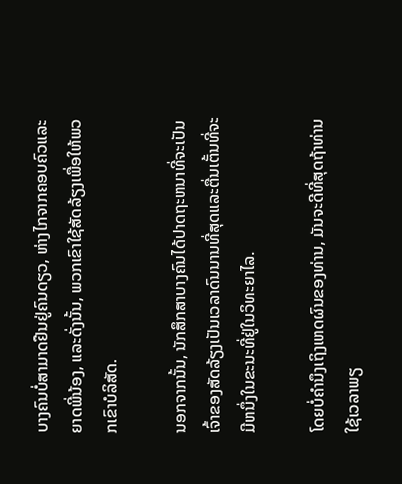ບາງຄົນບໍ່ສາມາດຢືນຢູ່ຄົນດຽວ, ຫ່າງໄກຈາກຄອບຄົວແລະຍາດພີ່ນ້ອງ, ແລະດັ່ງນັ້ນ, ພວກເຂົາໃຊ້ສັດລ້ຽງເພື່ອໃຫ້ພວກເຂົາບໍລິສັດ.

ນອກຈາກນັ້ນ, ນັກສຶກສາບາງຄົນໄດ້ປາດຖະຫນາທີ່ຈະເປັນເຈົ້າຂອງສັດລ້ຽງເປັນເວລາດົນນານທີ່ສຸດແລະຕື່ນເຕັ້ນທີ່ຈະມີຫນຶ່ງໃນຂະນະທີ່ຢູ່ໃນວິທະຍາໄລ.

ໂດຍບໍ່ຄໍານຶງເຖິງເຫດຜົນຂອງທ່ານ, ມັນຈະດີທີ່ສຸດຖ້າທ່ານໃຊ້ເວລາພຽ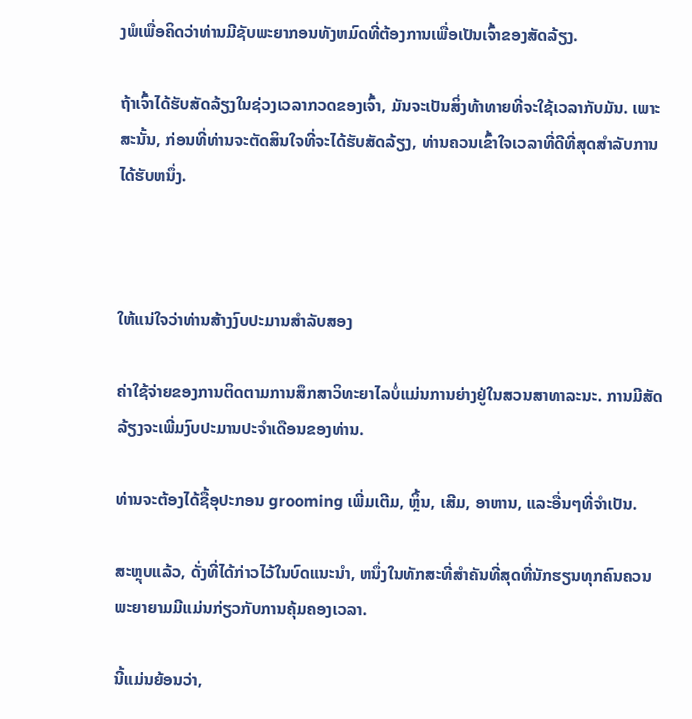ງພໍເພື່ອຄິດວ່າທ່ານມີຊັບພະຍາກອນທັງຫມົດທີ່ຕ້ອງການເພື່ອເປັນເຈົ້າຂອງສັດລ້ຽງ.

ຖ້າເຈົ້າໄດ້ຮັບສັດລ້ຽງໃນຊ່ວງເວລາກວດຂອງເຈົ້າ, ມັນຈະເປັນສິ່ງທ້າທາຍທີ່ຈະໃຊ້ເວລາກັບມັນ. ເພາະສະນັ້ນ, ກ່ອນທີ່ທ່ານຈະຕັດສິນໃຈທີ່ຈະໄດ້ຮັບສັດລ້ຽງ, ທ່ານຄວນເຂົ້າໃຈເວລາທີ່ດີທີ່ສຸດສໍາລັບການໄດ້ຮັບຫນຶ່ງ.



ໃຫ້ແນ່ໃຈວ່າທ່ານສ້າງງົບປະມານສໍາລັບສອງ

ຄ່າໃຊ້ຈ່າຍຂອງການຕິດຕາມການສຶກສາວິທະຍາໄລບໍ່ແມ່ນການຍ່າງຢູ່ໃນສວນສາທາລະນະ. ການມີສັດລ້ຽງຈະເພີ່ມງົບປະມານປະຈໍາເດືອນຂອງທ່ານ.

ທ່ານຈະຕ້ອງໄດ້ຊື້ອຸປະກອນ grooming ເພີ່ມເຕີມ, ຫຼິ້ນ, ເສີມ, ອາຫານ, ແລະອື່ນໆທີ່ຈໍາເປັນ.

ສະຫຼຸບແລ້ວ, ດັ່ງທີ່ໄດ້ກ່າວໄວ້ໃນບົດແນະນໍາ, ຫນຶ່ງໃນທັກສະທີ່ສໍາຄັນທີ່ສຸດທີ່ນັກຮຽນທຸກຄົນຄວນພະຍາຍາມມີແມ່ນກ່ຽວກັບການຄຸ້ມຄອງເວລາ.

ນີ້ແມ່ນຍ້ອນວ່າ,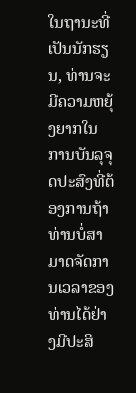ໃນຖານະທີ່ເປັນນັກຮຽນ, ທ່ານຈະມີຄວາມຫຍຸ້ງຍາກໃນການບັນລຸຈຸດປະສົງທີ່ຕ້ອງການຖ້າທ່ານບໍ່ສາມາດຈັດການເວລາຂອງທ່ານໄດ້ຢ່າງມີປະສິ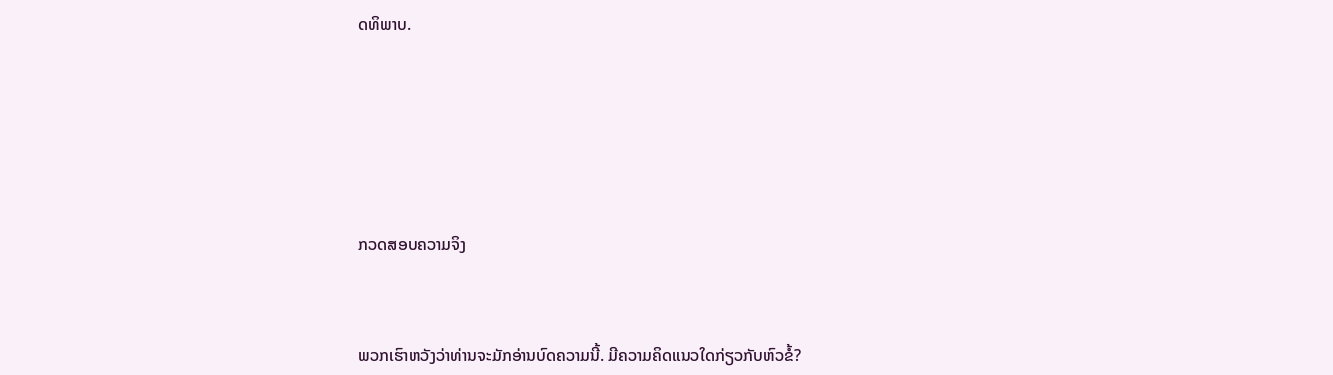ດທິພາບ.







ກວດສອບຄວາມຈິງ



ພວກເຮົາຫວັງວ່າທ່ານຈະມັກອ່ານບົດຄວາມນີ້. ມີຄວາມຄິດແນວໃດກ່ຽວກັບຫົວຂໍ້?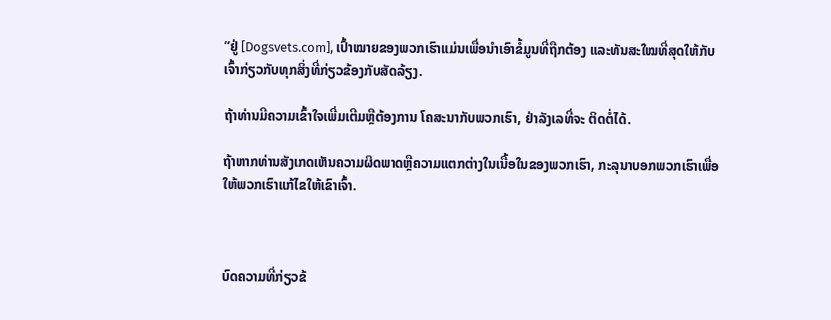“ຢູ່ [Dogsvets.com], ເປົ້າໝາຍຂອງພວກເຮົາແມ່ນເພື່ອນຳເອົາຂໍ້ມູນທີ່ຖືກຕ້ອງ ແລະທັນສະໃໝທີ່ສຸດໃຫ້ກັບເຈົ້າກ່ຽວກັບທຸກສິ່ງທີ່ກ່ຽວຂ້ອງກັບສັດລ້ຽງ.

ຖ້າທ່ານມີຄວາມເຂົ້າໃຈເພີ່ມເຕີມຫຼືຕ້ອງການ ໂຄສະນາກັບພວກເຮົາ, ຢ່າລັງເລທີ່ຈະ ຕິດຕໍ່ໄດ້.

ຖ້າຫາກທ່ານສັງເກດເຫັນຄວາມຜິດພາດຫຼືຄວາມແຕກຕ່າງໃນເນື້ອໃນຂອງພວກເຮົາ, ກະລຸນາບອກພວກເຮົາເພື່ອໃຫ້ພວກເຮົາແກ້ໄຂໃຫ້ເຂົາເຈົ້າ.



ບົດຄວາມທີ່ກ່ຽວຂ້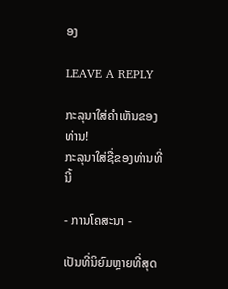ອງ

LEAVE A REPLY

ກະລຸນາໃສ່ຄໍາເຫັນຂອງທ່ານ!
ກະລຸນາໃສ່ຊື່ຂອງທ່ານທີ່ນີ້

- ການໂຄສະນາ -

ເປັນທີ່ນິຍົມຫຼາຍທີ່ສຸດ